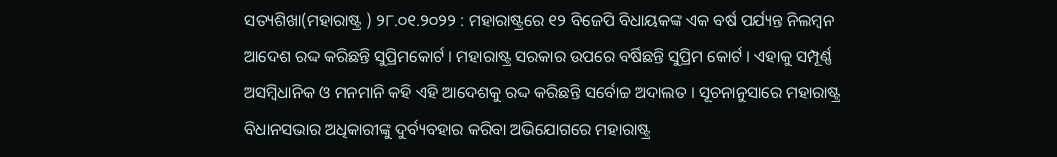ସତ୍ୟଶିଖା(ମହାରାଷ୍ଟ୍ର ) ୨୮.୦୧.୨୦୨୨ : ମହାରାଷ୍ଟ୍ରରେ ୧୨ ବିଜେପି ବିଧାୟକଙ୍କ ଏକ ବର୍ଷ ପର୍ଯ୍ୟନ୍ତ ନିଲମ୍ବନ ଆଦେଶ ରଦ୍ଦ କରିଛନ୍ତି ସୁପ୍ରିମକୋର୍ଟ । ମହାରାଷ୍ଟ୍ର ସରକାର ଉପରେ ବର୍ଷିଛନ୍ତି ସୁପ୍ରିମ କୋର୍ଟ । ଏହାକୁ ସମ୍ପୂର୍ଣ୍ଣ ଅସମ୍ବିଧାନିକ ଓ ମନମାନି କହି ଏହି ଆଦେଶକୁ ରଦ୍ଦ କରିଛନ୍ତି ସର୍ବୋଚ୍ଚ ଅଦାଲତ । ସୂଚନାନୁସାରେ ମହାରାଷ୍ଟ୍ର ବିଧାନସଭାର ଅଧିକାରୀଙ୍କୁ ଦୁର୍ବ୍ୟବହାର କରିବା ଅଭିଯୋଗରେ ମହାରାଷ୍ଟ୍ର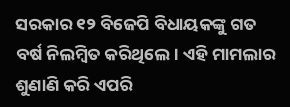ସରକାର ୧୨ ବିଜେପି ବିଧାୟକଙ୍କୁ ଗତ ବର୍ଷ ନିଲମ୍ବିତ କରିଥିଲେ। ଏହି ମାମଲାର ଶୁଣାଣି କରି ଏପରି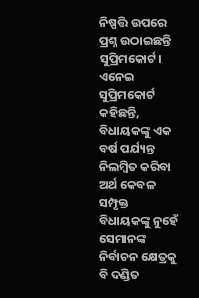ନିଷ୍ପତ୍ତି ଉପରେ ପ୍ରଶ୍ନ ଉଠାଇଛନ୍ତି ସୁପ୍ରିମକୋର୍ଟ।
ଏନେଇ ସୁପ୍ରିମକୋର୍ଟ କହିଛନ୍ତି, ବିଧାୟକଙ୍କୁ ଏକ ବର୍ଷ ପର୍ଯ୍ୟନ୍ତ ନିଲମ୍ବିତ କରିବା ଅର୍ଥ କେବଳ ସମ୍ପୃକ୍ତ ବିଧାୟକଙ୍କୁ ନୁହେଁ ସେମାନଙ୍କ ନିର୍ବାଚନ କ୍ଷେତ୍ରକୁ ବି ଦଣ୍ଡିତ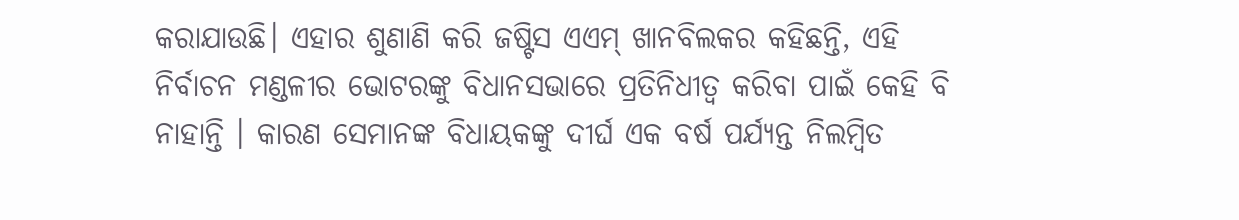କରାଯାଉଛି। ଏହାର ଶୁଣାଣି କରି ଜଷ୍ଟିସ ଏଏମ୍ ଖାନବିଲକର କହିଛନ୍ତି, ଏହି ନିର୍ବାଚନ ମଣ୍ଡଳୀର ଭୋଟରଙ୍କୁ ବିଧାନସଭାରେ ପ୍ରତିନିଧୀତ୍ୱ କରିବା ପାଇଁ କେହି ବି ନାହାନ୍ତି । କାରଣ ସେମାନଙ୍କ ବିଧାୟକଙ୍କୁ ଦୀର୍ଘ ଏକ ବର୍ଷ ପର୍ଯ୍ୟନ୍ତ ନିଲମ୍ବିତ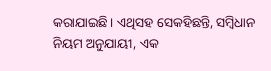କରାଯାଇଛି। ଏଥିସହ ସେକହିଛନ୍ତି, ସମ୍ବିଧାନ ନିୟମ ଅନୁଯାୟୀ, ଏକ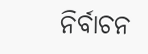ନିର୍ବାଚନ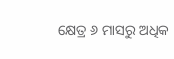କ୍ଷେତ୍ର ୬ ମାସରୁ ଅଧିକ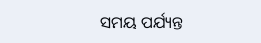ସମୟ ପର୍ଯ୍ୟନ୍ତ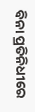ବିନା ପ୍ରତିନିଧୀରେ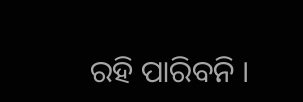ରହି ପାରିବନି ।